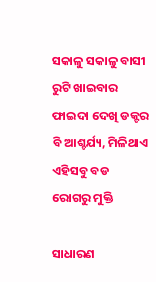ସକାଳୁ ସକାଳୁ ବାସୀ ରୁଟି ଖାଇବାର ଫାଇଦା ଦେଖି ଡକ୍ଟର ବି ଆଶ୍ଚର୍ଯ୍ୟ, ମିଳିଥାଏ ଏହିସବୁ ବଡ ରୋଗରୁ ମୁକ୍ତି

ସାଧାରଣ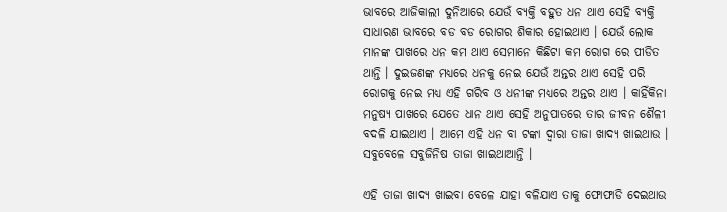ଭାବରେ ଆଜିକାଲୀ ଦୁନିଆରେ ଯେଉଁ ବ୍ୟକ୍ତି ବହୁତ ଧନ ଥାଏ ସେହି ବ୍ୟକ୍ତି ସାଧାରଣ ଭାବରେ ବଡ ବଡ ରୋଗର ଶିକାର ହୋଇଥାଏ । ଯେଉଁ ଲୋକ ମାନଙ୍କ ପାଖରେ ଧନ କମ ଥାଏ ସେମାନେ କିଛିଟା କମ ରୋଗ ରେ ପୀଡିତ ଥାନ୍ତି । ଦୁଇଜଣଙ୍କ ମଧ୍ୟରେ ଧନକୁ ନେଇ ଯେଉଁ ଅନ୍ତର ଥାଏ ସେହି ପରି ରୋଗକୁ ନେଇ ମଧ୍ୟ ଏହି ଗରିବ ଓ ଧନୀଙ୍କ ମଧ୍ୟରେ ଅନ୍ତର ଥାଏ । କାହିଁକିନା ମନୁଷ୍ୟ ପାଖରେ ଯେତେ ଧାନ ଥାଏ ସେହି ଅନୁପାତରେ ତାର ଜୀବନ ଶୈଳୀ ବଦଳି ଯାଇଥାଏ । ଆମେ ଏହି ଧନ ବା ଟଙ୍କା ଦ୍ଵାରା ତାଜା ଖାଦ୍ୟ ଖାଇଥାଉ । ସବୁବେଳେ ସବୁଜିନିଷ ତାଜା ଖାଇଥାଆନ୍ତି ।

ଏହି ତାଜା ଖାଦ୍ୟ ଖାଇବା ବେଳେ ଯାହା ବଳିଯାଏ ତାକୁ ଫୋଫାଡି ଦେଇଥାଉ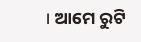। ଆମେ ରୁଟି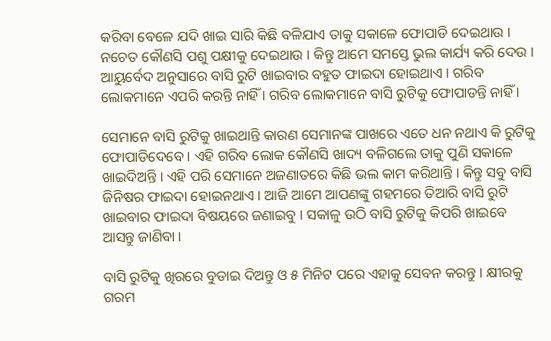କରିବା ବେଳେ ଯଦି ଖାଇ ସାରି କିଛି ବଳିଯାଏ ତାକୁ ସକାଳେ ଫୋପାଡି ଦେଇଥାଉ । ନଚେତ କୌଣସି ପଶୁ ପକ୍ଷୀକୁ ଦେଇଥାଉ । କିନ୍ତୁ ଆମେ ସମସ୍ତେ ଭୁଲ କାର୍ଯ୍ୟ କରି ଦେଉ । ଆୟୁର୍ବେଦ ଅନୁସାରେ ବାସି ରୁଟି ଖାଇବାର ବହୁତ ଫାଇଦା ହୋଇଥାଏ । ଗରିବ ଲୋକମାନେ ଏପରି କରନ୍ତି ନାହିଁ । ଗରିବ ଲୋକମାନେ ବାସି ରୁଟିକୁ ଫୋପାଡନ୍ତି ନାହିଁ ।

ସେମାନେ ବାସି ରୁଟିକୁ ଖାଇଥାନ୍ତି କାରଣ ସେମାନଙ୍କ ପାଖରେ ଏତେ ଧନ ନଥାଏ କି ରୁଟିକୁ ଫୋପାଡିଦେବେ । ଏହି ଗରିବ ଲୋକ କୌଣସି ଖାଦ୍ୟ ବଳିଗଲେ ତାକୁ ପୁଣି ସକାଳେ ଖାଇଦିଅନ୍ତି । ଏହି ପରି ସେମାନେ ଅଜଣାତରେ କିଛି ଭଲ କାମ କରିଥାନ୍ତି । କିନ୍ତୁ ସବୁ ବାସି ଜିନିଷର ଫାଇଦା ହୋଇନଥାଏ । ଆଜି ଆମେ ଆପଣଙ୍କୁ ଗହମରେ ତିଆରି ବାସି ରୁଟି ଖାଇବାର ଫାଇଦା ବିଷୟରେ ଜଣାଇବୁ । ସକାଳୁ ଉଠି ବାସି ରୁଟିକୁ କିପରି ଖାଇବେ ଆସନ୍ତୁ ଜାଣିବା ।

ବାସି ରୁଟିକୁ ଖିରରେ ବୁଡାଇ ଦିଅନ୍ତୁ ଓ ୫ ମିନିଟ ପରେ ଏହାକୁ ସେବନ କରନ୍ତୁ । କ୍ଷୀରକୁ ଗରମ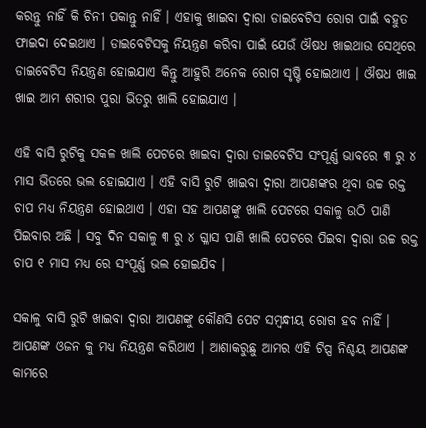କରନ୍ତୁ ନାହିଁ କି ଚିନୀ ପକାନ୍ତୁ ନାହିଁ । ଏହାକୁ ଖାଇବା ଦ୍ଵାରା ଡାଇବେଟିସ ରୋଗ ପାଇଁ ବହୁତ ଫାଇଦା ଦେଇଥାଏ । ଡାଇବେଟିସକୁ ନିୟନ୍ତ୍ରଣ କରିବା ପାଇଁ ଯେଉଁ ଔଷଧ ଖାଇଥାଉ ସେଥିରେ ଡାଇବେଟିସ ନିୟନ୍ତ୍ରଣ ହୋଇଯାଏ କିନ୍ତୁ ଆହୁରି ଅନେକ ରୋଗ ସୃଷ୍ଟି ହୋଇଥାଏ । ଔଷଧ ଖାଇ ଖାଇ ଆମ ଶରୀର ପୁରା ଭିତରୁ ଖାଲି ହୋଇଯାଏ ।

ଏହି ବାସି ରୁଟିକୁ ସକଳ ଖାଲି ପେଟରେ ଖାଇବା ଦ୍ଵାରା ଡାଇବେଟିସ ସଂପୂର୍ଣ୍ଣ ଭାବରେ ୩ ରୁ ୪ ମାସ ଭିତରେ ଭଲ ହୋଇଯାଏ । ଏହି ବାସି ରୁଟି ଖାଇବା ଦ୍ଵାରା ଆପଣଙ୍କର ଥିବା ଉଚ୍ଚ ରକ୍ତ ଚାପ ମଧ୍ୟ ନିୟନ୍ତ୍ରଣ ହୋଇଥାଏ । ଏହା ସହ ଆପଣଙ୍କୁ ଖାଲି ପେଟରେ ସକାଳୁ ଉଠି ପାଣି ପିଇବାର ଅଛି । ସବୁ ଦିନ ସକାଳୁ ୩ ରୁ ୪ ଗ୍ଳାସ ପାଣି ଖାଲି ପେଟରେ ପିଇବା ଦ୍ଵାରା ଉଚ୍ଚ ରକ୍ତ ଚାପ ୧ ମାସ ମଧ୍ୟ ରେ ସଂପୂର୍ଣ୍ଣ ଭଲ ହୋଇଯିବ ।

ସକାଳୁ ବାସି ରୁଟି ଖାଇବା ଦ୍ଵାରା ଆପଣଙ୍କୁ କୌଣସି ପେଟ ସମ୍ବନ୍ଧୀୟ ରୋଗ ହବ ନାହିଁ । ଆପଣଙ୍କ ଓଜନ କୁ ମଧ୍ୟ ନିୟନ୍ତ୍ରଣ କରିଥାଏ । ଆଶାକରୁଛୁ ଆମର ଏହି ଟିପ୍ସ ନିଶ୍ଚୟ ଆପଣଙ୍କ କାମରେ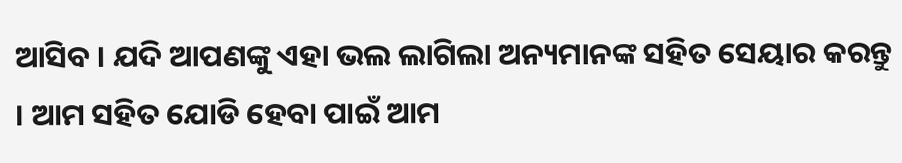ଆସିବ । ଯଦି ଆପଣଙ୍କୁ ଏହା ଭଲ ଲାଗିଲା ଅନ୍ୟମାନଙ୍କ ସହିତ ସେୟାର କରନ୍ତୁ । ଆମ ସହିତ ଯୋଡି ହେବା ପାଇଁ ଆମ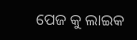ପେଜ କୁ ଲାଇକ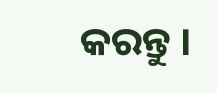କରନ୍ତୁ ।